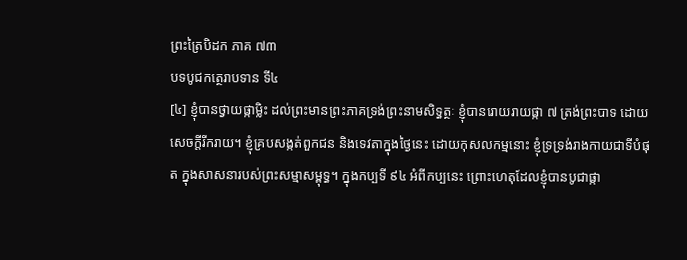ព្រះត្រៃបិដក ភាគ ៧៣
បទបូជកត្ថេរាបទាន ទី៤
[៤] ខ្ញុំបានថ្វាយផ្កាម្លិះ ដល់ព្រះមានព្រះភាគទ្រង់ព្រះនាមសិទ្ធត្ថៈ ខ្ញុំបានរោយរាយផ្កា ៧ ត្រង់ព្រះបាទ ដោយសេចក្ដីរីករាយ។ ខ្ញុំគ្របសង្កត់ពួកជន និងទេវតាក្នុងថ្ងៃនេះ ដោយកុសលកម្មនោះ ខ្ញុំទ្រទ្រង់រាងកាយជាទីបំផុត ក្នុងសាសនារបស់ព្រះសម្មាសម្ពុទ្ធ។ ក្នុងកប្បទី ៩៤ អំពីកប្បនេះ ព្រោះហេតុដែលខ្ញុំបានបូជាផ្កា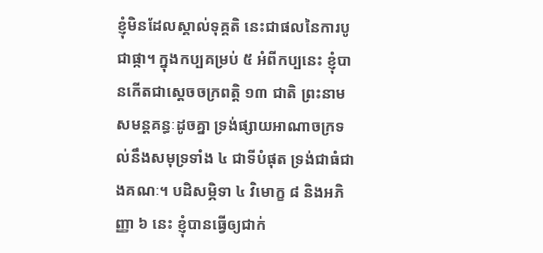ខ្ញុំមិនដែលស្គាល់ទុគ្គតិ នេះជាផលនៃការបូជាផ្កា។ ក្នុងកប្បគម្រប់ ៥ អំពីកប្បនេះ ខ្ញុំបានកើតជាស្ដេចចក្រពតិ្ត ១៣ ជាតិ ព្រះនាមសមន្តគន្ធៈដូចគ្នា ទ្រង់ផ្សាយអាណាចក្រទល់នឹងសមុទ្រទាំង ៤ ជាទីបំផុត ទ្រង់ជាធំជាងគណៈ។ បដិសម្ភិទា ៤ វិមោក្ខ ៨ និងអភិញ្ញា ៦ នេះ ខ្ញុំបានធ្វើឲ្យជាក់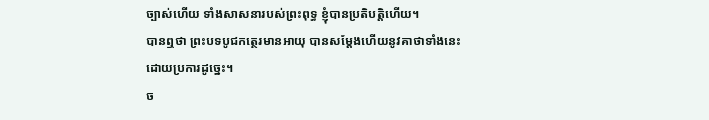ច្បាស់ហើយ ទាំងសាសនារបស់ព្រះពុទ្ធ ខ្ញុំបានប្រតិបតិ្តហើយ។
បានឮថា ព្រះបទបូជកត្ថេរមានអាយុ បានសម្តែងហើយនូវគាថាទាំងនេះ ដោយប្រការដូច្នេះ។
ច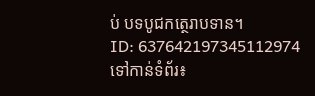ប់ បទបូជកត្ថេរាបទាន។
ID: 637642197345112974
ទៅកាន់ទំព័រ៖